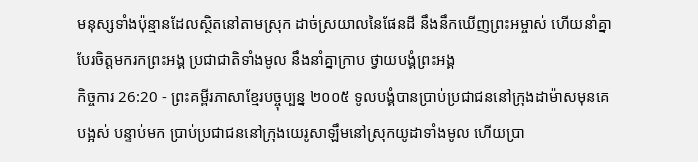មនុស្សទាំងប៉ុន្មានដែលស្ថិតនៅតាមស្រុក ដាច់ស្រយាលនៃផែនដី នឹងនឹកឃើញព្រះអម្ចាស់ ហើយនាំគ្នាបែរចិត្តមករកព្រះអង្គ ប្រជាជាតិទាំងមូល នឹងនាំគ្នាក្រាប ថ្វាយបង្គំព្រះអង្គ
កិច្ចការ 26:20 - ព្រះគម្ពីរភាសាខ្មែរបច្ចុប្បន្ន ២០០៥ ទូលបង្គំបានប្រាប់ប្រជាជននៅក្រុងដាម៉ាសមុនគេបង្អស់ បន្ទាប់មក ប្រាប់ប្រជាជននៅក្រុងយេរូសាឡឹមនៅស្រុកយូដាទាំងមូល ហើយប្រា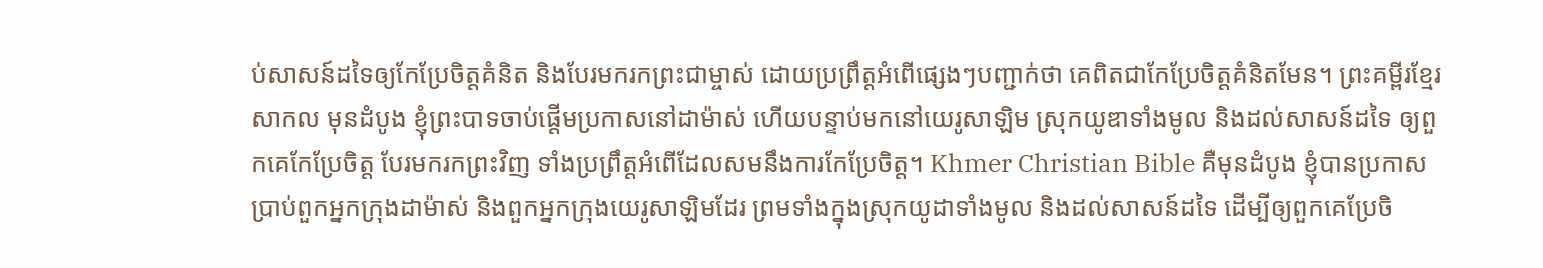ប់សាសន៍ដទៃឲ្យកែប្រែចិត្តគំនិត និងបែរមករកព្រះជាម្ចាស់ ដោយប្រព្រឹត្តអំពើផ្សេងៗបញ្ជាក់ថា គេពិតជាកែប្រែចិត្តគំនិតមែន។ ព្រះគម្ពីរខ្មែរសាកល មុនដំបូង ខ្ញុំព្រះបាទចាប់ផ្ដើមប្រកាសនៅដាម៉ាស់ ហើយបន្ទាប់មកនៅយេរូសាឡិម ស្រុកយូឌាទាំងមូល និងដល់សាសន៍ដទៃ ឲ្យពួកគេកែប្រែចិត្ត បែរមករកព្រះវិញ ទាំងប្រព្រឹត្តអំពើដែលសមនឹងការកែប្រែចិត្ត។ Khmer Christian Bible គឺមុនដំបូង ខ្ញុំបានប្រកាសប្រាប់ពួកអ្នកក្រុងដាម៉ាស់ និងពួកអ្នកក្រុងយេរូសាឡិមដែរ ព្រមទាំងក្នុងស្រុកយូដាទាំងមូល និងដល់សាសន៍ដទៃ ដើម្បីឲ្យពួកគេប្រែចិ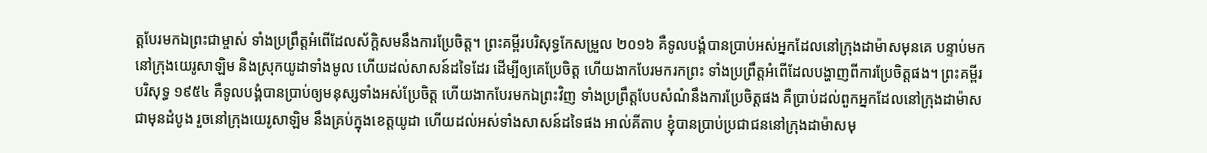ត្ដបែរមកឯព្រះជាម្ចាស់ ទាំងប្រព្រឹត្ដអំពើដែលស័ក្ដិសមនឹងការប្រែចិត្ដ។ ព្រះគម្ពីរបរិសុទ្ធកែសម្រួល ២០១៦ គឺទូលបង្គំបានប្រាប់អស់អ្នកដែលនៅក្រុងដាម៉ាសមុនគេ បន្ទាប់មក នៅក្រុងយេរូសាឡិម និងស្រុកយូដាទាំងមូល ហើយដល់សាសន៍ដទៃដែរ ដើម្បីឲ្យគេប្រែចិត្ត ហើយងាកបែរមករកព្រះ ទាំងប្រព្រឹត្តអំពើដែលបង្ហាញពីការប្រែចិត្តផង។ ព្រះគម្ពីរបរិសុទ្ធ ១៩៥៤ គឺទូលបង្គំបានប្រាប់ឲ្យមនុស្សទាំងអស់ប្រែចិត្ត ហើយងាកបែរមកឯព្រះវិញ ទាំងប្រព្រឹត្តបែបសំណំនឹងការប្រែចិត្តផង គឺប្រាប់ដល់ពួកអ្នកដែលនៅក្រុងដាម៉ាសជាមុនដំបូង រួចនៅក្រុងយេរូសាឡិម នឹងគ្រប់ក្នុងខេត្តយូដា ហើយដល់អស់ទាំងសាសន៍ដទៃផង អាល់គីតាប ខ្ញុំបានប្រាប់ប្រជាជននៅក្រុងដាម៉ាសមុ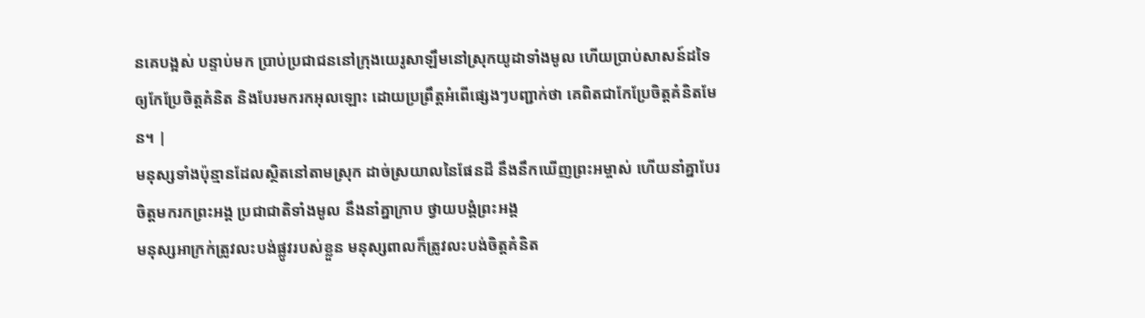នគេបង្អស់ បន្ទាប់មក ប្រាប់ប្រជាជននៅក្រុងយេរូសាឡឹមនៅស្រុកយូដាទាំងមូល ហើយប្រាប់សាសន៍ដទៃឲ្យកែប្រែចិត្ដគំនិត និងបែរមករកអុលឡោះ ដោយប្រព្រឹត្ដអំពើផ្សេងៗបញ្ជាក់ថា គេពិតជាកែប្រែចិត្ដគំនិតមែន។ |
មនុស្សទាំងប៉ុន្មានដែលស្ថិតនៅតាមស្រុក ដាច់ស្រយាលនៃផែនដី នឹងនឹកឃើញព្រះអម្ចាស់ ហើយនាំគ្នាបែរចិត្តមករកព្រះអង្គ ប្រជាជាតិទាំងមូល នឹងនាំគ្នាក្រាប ថ្វាយបង្គំព្រះអង្គ
មនុស្សអាក្រក់ត្រូវលះបង់ផ្លូវរបស់ខ្លួន មនុស្សពាលក៏ត្រូវលះបង់ចិត្តគំនិត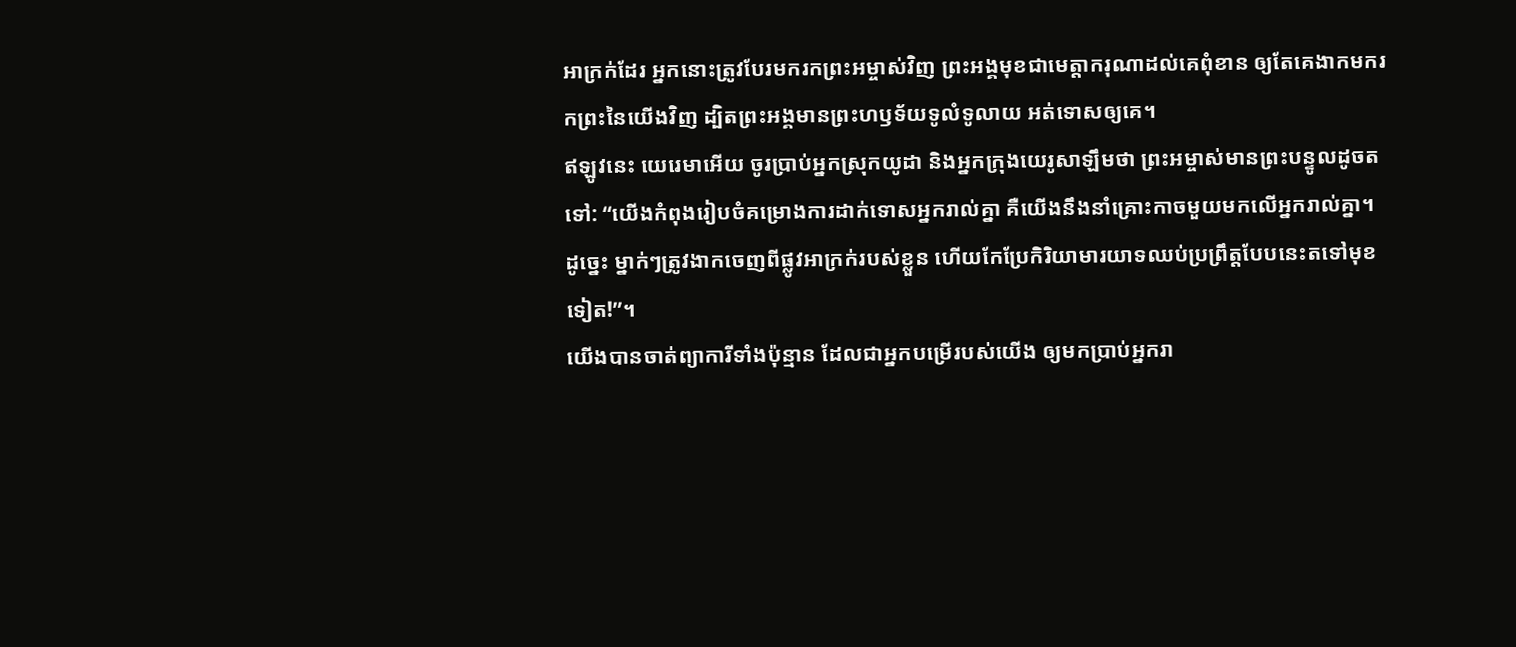អាក្រក់ដែរ អ្នកនោះត្រូវបែរមករកព្រះអម្ចាស់វិញ ព្រះអង្គមុខជាមេត្តាករុណាដល់គេពុំខាន ឲ្យតែគេងាកមករកព្រះនៃយើងវិញ ដ្បិតព្រះអង្គមានព្រះហឫទ័យទូលំទូលាយ អត់ទោសឲ្យគេ។
ឥឡូវនេះ យេរេមាអើយ ចូរប្រាប់អ្នកស្រុកយូដា និងអ្នកក្រុងយេរូសាឡឹមថា ព្រះអម្ចាស់មានព្រះបន្ទូលដូចតទៅ: “យើងកំពុងរៀបចំគម្រោងការដាក់ទោសអ្នករាល់គ្នា គឺយើងនឹងនាំគ្រោះកាចមួយមកលើអ្នករាល់គ្នា។ ដូច្នេះ ម្នាក់ៗត្រូវងាកចេញពីផ្លូវអាក្រក់របស់ខ្លួន ហើយកែប្រែកិរិយាមារយាទឈប់ប្រព្រឹត្តបែបនេះតទៅមុខទៀត!”។
យើងបានចាត់ព្យាការីទាំងប៉ុន្មាន ដែលជាអ្នកបម្រើរបស់យើង ឲ្យមកប្រាប់អ្នករា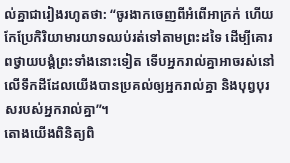ល់គ្នាជារៀងរហូតថា: “ចូរងាកចេញពីអំពើអាក្រក់ ហើយកែប្រែកិរិយាមារយាទឈប់រត់ទៅតាមព្រះដទៃ ដើម្បីគោរពថ្វាយបង្គំព្រះទាំងនោះទៀត ទើបអ្នករាល់គ្នាអាចរស់នៅលើទឹកដីដែលយើងបានប្រគល់ឲ្យអ្នករាល់គ្នា និងបុព្វបុរសរបស់អ្នករាល់គ្នា”។
តោងយើងពិនិត្យពិ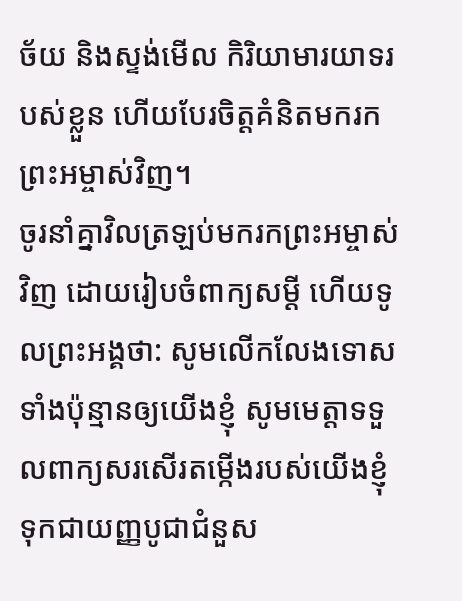ច័យ និងស្ទង់មើល កិរិយាមារយាទរបស់ខ្លួន ហើយបែរចិត្តគំនិតមករកព្រះអម្ចាស់វិញ។
ចូរនាំគ្នាវិលត្រឡប់មករកព្រះអម្ចាស់វិញ ដោយរៀបចំពាក្យសម្ដី ហើយទូលព្រះអង្គថា: សូមលើកលែងទោសទាំងប៉ុន្មានឲ្យយើងខ្ញុំ សូមមេត្តាទទួលពាក្យសរសើរតម្កើងរបស់យើងខ្ញុំ ទុកជាយញ្ញបូជាជំនួស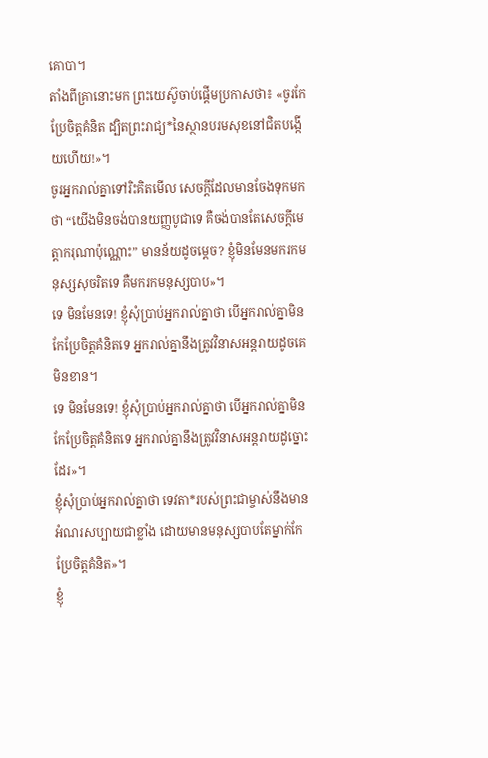គោបា។
តាំងពីគ្រានោះមក ព្រះយេស៊ូចាប់ផ្ដើមប្រកាសថា៖ «ចូរកែប្រែចិត្តគំនិត ដ្បិតព្រះរាជ្យ*នៃស្ថានបរមសុខនៅជិតបង្កើយហើយ!»។
ចូរអ្នករាល់គ្នាទៅរិះគិតមើល សេចក្ដីដែលមានចែងទុកមកថា “យើងមិនចង់បានយញ្ញបូជាទេ គឺចង់បានតែសេចក្ដីមេត្តាករុណាប៉ុណ្ណោះ” មានន័យដូចម្ដេច? ខ្ញុំមិនមែនមករកមនុស្សសុចរិតទេ គឺមករកមនុស្សបាប»។
ទេ មិនមែនទេ! ខ្ញុំសុំប្រាប់អ្នករាល់គ្នាថា បើអ្នករាល់គ្នាមិនកែប្រែចិត្តគំនិតទេ អ្នករាល់គ្នានឹងត្រូវវិនាសអន្តរាយដូចគេមិនខាន។
ទេ មិនមែនទេ! ខ្ញុំសុំប្រាប់អ្នករាល់គ្នាថា បើអ្នករាល់គ្នាមិនកែប្រែចិត្តគំនិតទេ អ្នករាល់គ្នានឹងត្រូវវិនាសអន្តរាយដូច្នោះដែរ»។
ខ្ញុំសុំប្រាប់អ្នករាល់គ្នាថា ទេវតា*របស់ព្រះជាម្ចាស់នឹងមានអំណរសប្បាយជាខ្លាំង ដោយមានមនុស្សបាបតែម្នាក់កែប្រែចិត្តគំនិត»។
ខ្ញុំ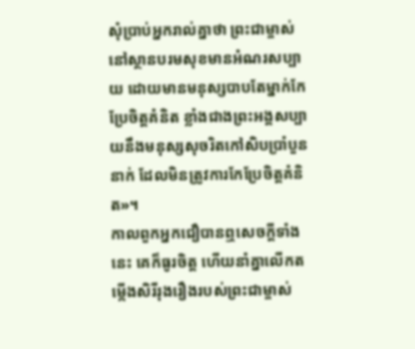សុំប្រាប់អ្នករាល់គ្នាថា ព្រះជាម្ចាស់នៅស្ថានបរមសុខមានអំណរសប្បាយ ដោយមានមនុស្សបាបតែម្នាក់កែប្រែចិត្តគំនិត ខ្លាំងជាងព្រះអង្គសប្បាយនឹងមនុស្សសុចរិតកៅសិបប្រាំបួននាក់ ដែលមិនត្រូវការកែប្រែចិត្តគំនិត»។
កាលពួកអ្នកជឿបានឮសេចក្ដីទាំងនេះ គេក៏ធូរចិត្ត ហើយនាំគ្នាលើកតម្កើងសិរីរុងរឿងរបស់ព្រះជាម្ចាស់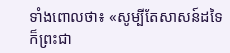ទាំងពោលថា៖ «សូម្បីតែសាសន៍ដទៃក៏ព្រះជា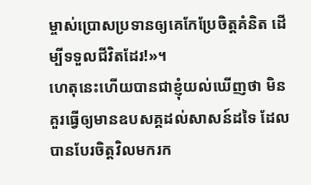ម្ចាស់ប្រោសប្រទានឲ្យគេកែប្រែចិត្តគំនិត ដើម្បីទទួលជីវិតដែរ!»។
ហេតុនេះហើយបានជាខ្ញុំយល់ឃើញថា មិនគួរធ្វើឲ្យមានឧបសគ្គដល់សាសន៍ដទៃ ដែលបានបែរចិត្តវិលមករក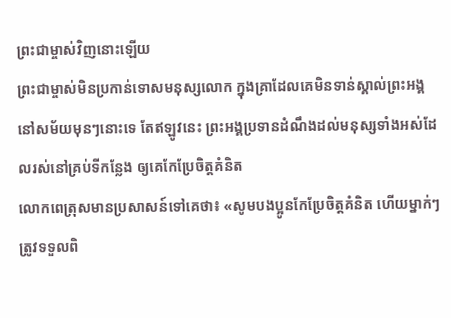ព្រះជាម្ចាស់វិញនោះឡើយ
ព្រះជាម្ចាស់មិនប្រកាន់ទោសមនុស្សលោក ក្នុងគ្រាដែលគេមិនទាន់ស្គាល់ព្រះអង្គនៅសម័យមុនៗនោះទេ តែឥឡូវនេះ ព្រះអង្គប្រទានដំណឹងដល់មនុស្សទាំងអស់ដែលរស់នៅគ្រប់ទីកន្លែង ឲ្យគេកែប្រែចិត្តគំនិត
លោកពេត្រុសមានប្រសាសន៍ទៅគេថា៖ «សូមបងប្អូនកែប្រែចិត្តគំនិត ហើយម្នាក់ៗត្រូវទទួលពិ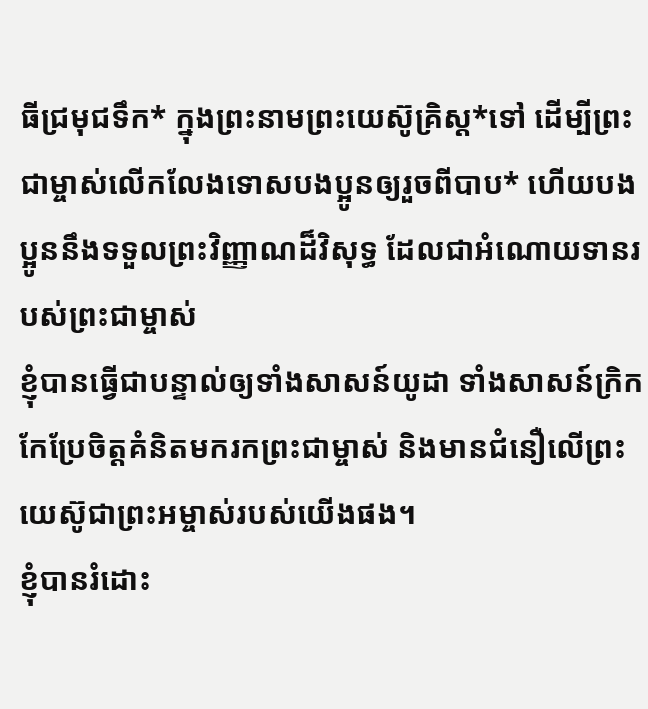ធីជ្រមុជទឹក* ក្នុងព្រះនាមព្រះយេស៊ូគ្រិស្ត*ទៅ ដើម្បីព្រះជាម្ចាស់លើកលែងទោសបងប្អូនឲ្យរួចពីបាប* ហើយបងប្អូននឹងទទួលព្រះវិញ្ញាណដ៏វិសុទ្ធ ដែលជាអំណោយទានរបស់ព្រះជាម្ចាស់
ខ្ញុំបានធ្វើជាបន្ទាល់ឲ្យទាំងសាសន៍យូដា ទាំងសាសន៍ក្រិក កែប្រែចិត្តគំនិតមករកព្រះជាម្ចាស់ និងមានជំនឿលើព្រះយេស៊ូជាព្រះអម្ចាស់របស់យើងផង។
ខ្ញុំបានរំដោះ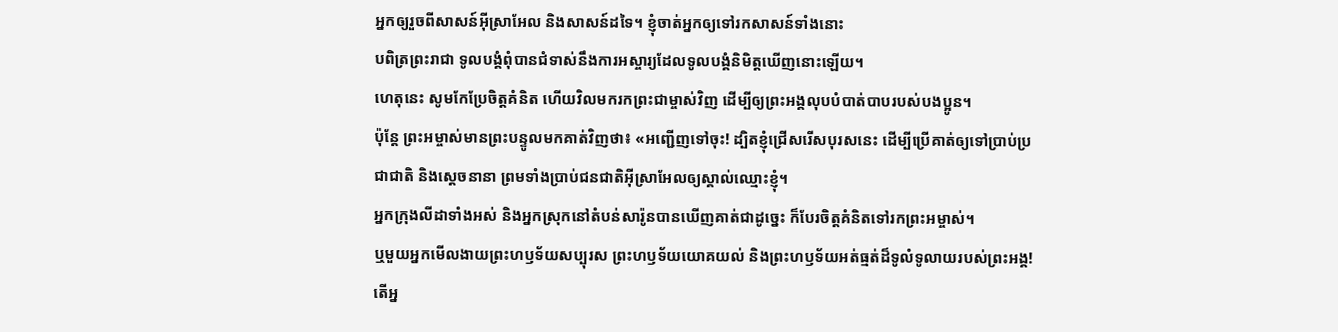អ្នកឲ្យរួចពីសាសន៍អ៊ីស្រាអែល និងសាសន៍ដទៃ។ ខ្ញុំចាត់អ្នកឲ្យទៅរកសាសន៍ទាំងនោះ
បពិត្រព្រះរាជា ទូលបង្គំពុំបានជំទាស់នឹងការអស្ចារ្យដែលទូលបង្គំនិមិត្តឃើញនោះឡើយ។
ហេតុនេះ សូមកែប្រែចិត្តគំនិត ហើយវិលមករកព្រះជាម្ចាស់វិញ ដើម្បីឲ្យព្រះអង្គលុបបំបាត់បាបរបស់បងប្អូន។
ប៉ុន្តែ ព្រះអម្ចាស់មានព្រះបន្ទូលមកគាត់វិញថា៖ «អញ្ជើញទៅចុះ! ដ្បិតខ្ញុំជ្រើសរើសបុរសនេះ ដើម្បីប្រើគាត់ឲ្យទៅប្រាប់ប្រជាជាតិ និងស្ដេចនានា ព្រមទាំងប្រាប់ជនជាតិអ៊ីស្រាអែលឲ្យស្គាល់ឈ្មោះខ្ញុំ។
អ្នកក្រុងលីដាទាំងអស់ និងអ្នកស្រុកនៅតំបន់សារ៉ូនបានឃើញគាត់ជាដូច្នេះ ក៏បែរចិត្តគំនិតទៅរកព្រះអម្ចាស់។
ឬមួយអ្នកមើលងាយព្រះហឫទ័យសប្បុរស ព្រះហឫទ័យយោគយល់ និងព្រះហឫទ័យអត់ធ្មត់ដ៏ទូលំទូលាយរបស់ព្រះអង្គ! តើអ្ន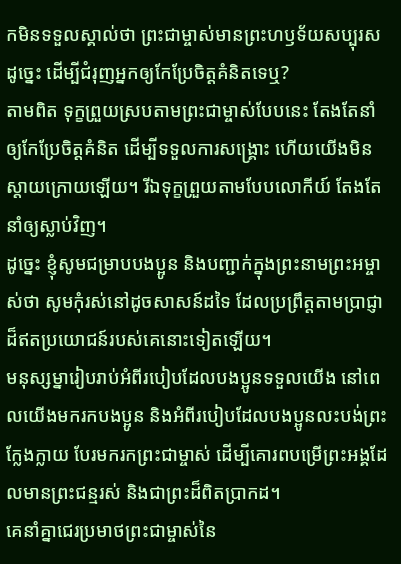កមិនទទួលស្គាល់ថា ព្រះជាម្ចាស់មានព្រះហឫទ័យសប្បុរសដូច្នេះ ដើម្បីជំរុញអ្នកឲ្យកែប្រែចិត្តគំនិតទេឬ?
តាមពិត ទុក្ខព្រួយស្របតាមព្រះជាម្ចាស់បែបនេះ តែងតែនាំឲ្យកែប្រែចិត្តគំនិត ដើម្បីទទួលការសង្គ្រោះ ហើយយើងមិនស្ដាយក្រោយឡើយ។ រីឯទុក្ខព្រួយតាមបែបលោកីយ៍ តែងតែនាំឲ្យស្លាប់វិញ។
ដូច្នេះ ខ្ញុំសូមជម្រាបបងប្អូន និងបញ្ជាក់ក្នុងព្រះនាមព្រះអម្ចាស់ថា សូមកុំរស់នៅដូចសាសន៍ដទៃ ដែលប្រព្រឹត្តតាមប្រាជ្ញាដ៏ឥតប្រយោជន៍របស់គេនោះទៀតឡើយ។
មនុស្សម្នារៀបរាប់អំពីរបៀបដែលបងប្អូនទទួលយើង នៅពេលយើងមករកបងប្អូន និងអំពីរបៀបដែលបងប្អូនលះបង់ព្រះក្លែងក្លាយ បែរមករកព្រះជាម្ចាស់ ដើម្បីគោរពបម្រើព្រះអង្គដែលមានព្រះជន្មរស់ និងជាព្រះដ៏ពិតប្រាកដ។
គេនាំគ្នាជេរប្រមាថព្រះជាម្ចាស់នៃ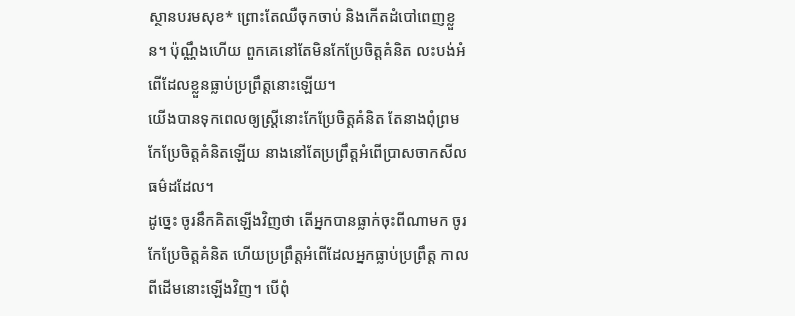ស្ថានបរមសុខ* ព្រោះតែឈឺចុកចាប់ និងកើតដំបៅពេញខ្លួន។ ប៉ុណ្ណឹងហើយ ពួកគេនៅតែមិនកែប្រែចិត្តគំនិត លះបង់អំពើដែលខ្លួនធ្លាប់ប្រព្រឹត្តនោះឡើយ។
យើងបានទុកពេលឲ្យស្ត្រីនោះកែប្រែចិត្តគំនិត តែនាងពុំព្រមកែប្រែចិត្តគំនិតឡើយ នាងនៅតែប្រព្រឹត្តអំពើប្រាសចាកសីលធម៌ដដែល។
ដូច្នេះ ចូរនឹកគិតឡើងវិញថា តើអ្នកបានធ្លាក់ចុះពីណាមក ចូរកែប្រែចិត្តគំនិត ហើយប្រព្រឹត្តអំពើដែលអ្នកធ្លាប់ប្រព្រឹត្ត កាលពីដើមនោះឡើងវិញ។ បើពុំ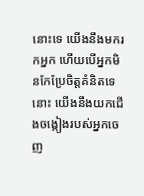នោះទេ យើងនឹងមករកអ្នក ហើយបើអ្នកមិនកែប្រែចិត្តគំនិតទេនោះ យើងនឹងយកជើងចង្កៀងរបស់អ្នកចេញ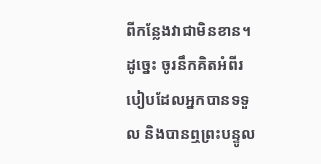ពីកន្លែងវាជាមិនខាន។
ដូច្នេះ ចូរនឹកគិតអំពីរបៀបដែលអ្នកបានទទួល និងបានឮព្រះបន្ទូល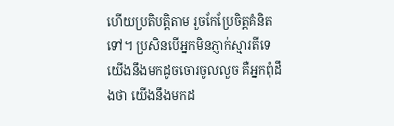ហើយប្រតិបត្តិតាម រួចកែប្រែចិត្តគំនិតទៅ។ ប្រសិនបើអ្នកមិនភ្ញាក់ស្មារតីទេ យើងនឹងមកដូចចោរចូលលួច គឺអ្នកពុំដឹងថា យើងនឹងមកដ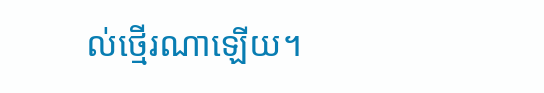ល់ថ្មើរណាឡើយ។